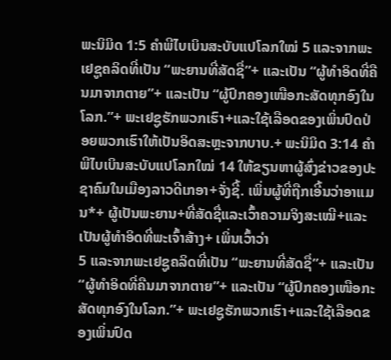ພະນິມິດ 1:5 ຄຳພີໄບເບິນສະບັບແປໂລກໃໝ່ 5 ແລະຈາກພະເຢຊູຄລິດທີ່ເປັນ “ພະຍານທີ່ສັດຊື່”+ ແລະເປັນ “ຜູ້ທຳອິດທີ່ຄືນມາຈາກຕາຍ”+ ແລະເປັນ “ຜູ້ປົກຄອງເໜືອກະສັດທຸກອົງໃນໂລກ.”+ ພະເຢຊູຮັກພວກເຮົາ+ແລະໃຊ້ເລືອດຂອງເພິ່ນປົດປ່ອຍພວກເຮົາໃຫ້ເປັນອິດສະຫຼະຈາກບາບ.+ ພະນິມິດ 3:14 ຄຳພີໄບເບິນສະບັບແປໂລກໃໝ່ 14 ໃຫ້ຂຽນຫາຜູ້ສົ່ງຂ່າວຂອງປະຊາຄົມໃນເມືອງລາວດີເກອາ+ຈັ່ງຊີ້. ເພິ່ນຜູ້ທີ່ຖືກເອີ້ນວ່າອາແມນ*+ ຜູ້ເປັນພະຍານ+ທີ່ສັດຊື່ແລະເວົ້າຄວາມຈິງສະເໝີ+ແລະເປັນຜູ້ທຳອິດທີ່ພະເຈົ້າສ້າງ+ ເພິ່ນເວົ້າວ່າ
5 ແລະຈາກພະເຢຊູຄລິດທີ່ເປັນ “ພະຍານທີ່ສັດຊື່”+ ແລະເປັນ “ຜູ້ທຳອິດທີ່ຄືນມາຈາກຕາຍ”+ ແລະເປັນ “ຜູ້ປົກຄອງເໜືອກະສັດທຸກອົງໃນໂລກ.”+ ພະເຢຊູຮັກພວກເຮົາ+ແລະໃຊ້ເລືອດຂອງເພິ່ນປົດ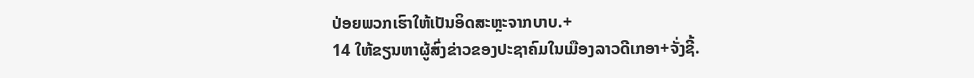ປ່ອຍພວກເຮົາໃຫ້ເປັນອິດສະຫຼະຈາກບາບ.+
14 ໃຫ້ຂຽນຫາຜູ້ສົ່ງຂ່າວຂອງປະຊາຄົມໃນເມືອງລາວດີເກອາ+ຈັ່ງຊີ້.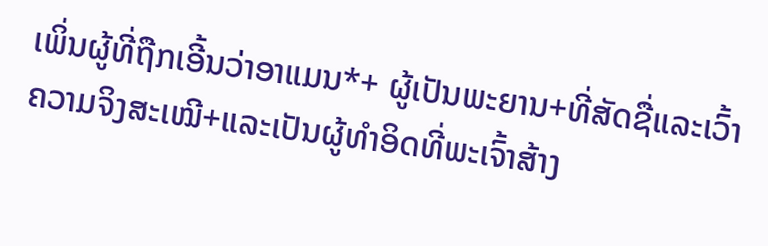ເພິ່ນຜູ້ທີ່ຖືກເອີ້ນວ່າອາແມນ*+ ຜູ້ເປັນພະຍານ+ທີ່ສັດຊື່ແລະເວົ້າຄວາມຈິງສະເໝີ+ແລະເປັນຜູ້ທຳອິດທີ່ພະເຈົ້າສ້າງ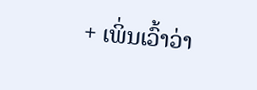+ ເພິ່ນເວົ້າວ່າ